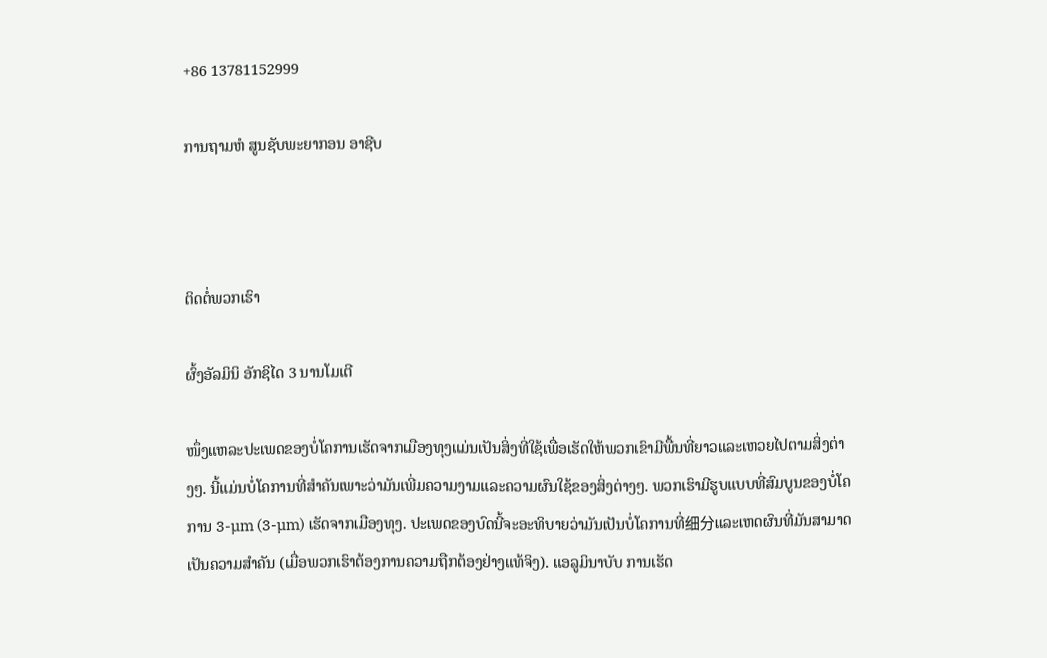+86 13781152999

ການຖາມຫໍ ສູນຊັບພະຍາກອນ ອາຊີບ



ຕິດຕໍ່ພວກເຮົາ

ຜົ້ງອັລມິນິ ອັກຊິໄດ 3 ນານໂມເຕີ

ໜຶ່ງແຫລະປະເພດຂອງບໍ່ໂຄການເຮັດຈາກເມືອງທຸງແມ່ນເປັນສິ່ງທີ່ໃຊ້ເພື່ອເຮັດໃຫ້ພວກເຂົາມີພື້ນທີ່ຍາວແລະເຫວຍໄປຕາມສິ່ງຕ່າງໆ. ນີ້ແມ່ນບໍ່ໂຄການທີ່ສຳຄັນເພາະວ່າມັນເພີ່ມຄວາມງາມແລະຄວາມຜົນໃຊ້ຂອງສິ່ງຕ່າງໆ. ພວກເຮົາມີຮູບແບບທີ່ສົມບູນຂອງບໍ່ໂຄການ 3-µm (3-µm) ເຮັດຈາກເມືອງທຸງ. ປະເພດຂອງບົດນີ້ຈະອະທິບາຍວ່າມັນເປັນບໍ່ໂຄການທີ່细分ແລະເຫດຜົນທີ່ມັນສາມາດເປັນຄວາມສຳຄັນ (ເມື່ອພວກເຮົາຕ້ອງການຄວາມຖືກຕ້ອງຢ່າງແທ້ຈິງ). ແອລູມິນາບັບ ການເຮັດ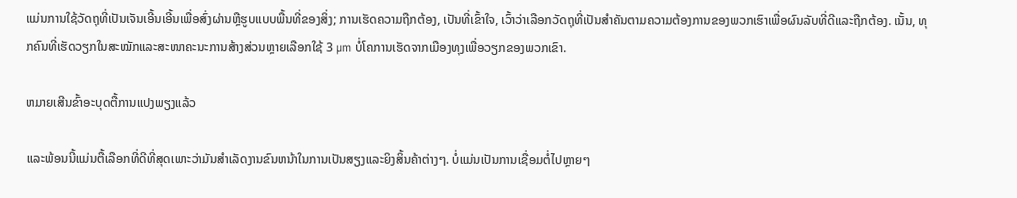ແມ່ນການໃຊ້ວັດຖຸທີ່ເປັນເຈັນເອີ້ນເອີ້ນເພື່ອສົ່ງຜ່ານຫຼືຮູບແບບພື້ນທີ່ຂອງສິ່ງ; ການເຮັດຄວາມຖືກຕ້ອງ, ເປັນທີ່ເຂົ້າໃຈ, ເວົ້າວ່າເລືອກວັດຖຸທີ່ເປັນສຳຄັນຕາມຄວາມຕ້ອງການຂອງພວກເຮົາເພື່ອຜົນລັບທີ່ດີແລະຖືກຕ້ອງ. ເນັ້ນ, ທຸກຄົນທີ່ເຮັດວຽກໃນສະໝັກແລະສະໜາຄະນະການສ້າງສ່ວນຫຼາຍເລືອກໃຊ້ 3 µm ບໍ່ໂຄການເຮັດຈາກເມືອງທຸງເພື່ອວຽກຂອງພວກເຂົາ.

ຫມາຍເສີນຂົ້າອະບຸດຕື້ການແປງພຽງແລ້ວ

ແລະພ້ອນນີ້ແມ່ນຕື້ເລືອກທີ່ດີທີ່ສຸດເພາະວ່າມັນສຳເລັດງານຂົນຫນ້າໃນການເປັນສຽງແລະຍິງສິ້ນຄ້າຕ່າງໆ. ບໍ່ແມ່ນເປັນການເຊື່ອມຕໍ່ໄປຫຼາຍໆ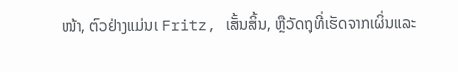ໜ້າ, ຕົວຢ່າງແມ່ນເ Fritz, ເສັ້ນສິ້ນ, ຫຼືວັດຖຸທີ່ເຮັດຈາກເຜິ່ນແລະ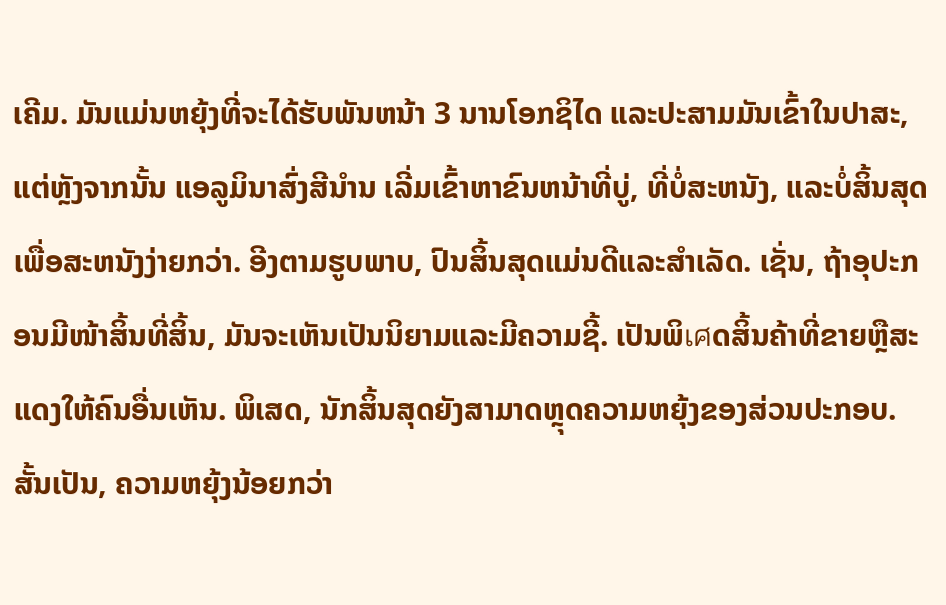ເຄີມ. ມັນແມ່ນຫຍຸ້ງທີ່ຈະໄດ້ຮັບພັນຫນ້າ 3 ນານໂອກຊິໄດ ແລະປະສາມມັນເຂົ້າໃນປາສະ, ແຕ່ຫຼັງຈາກນັ້ນ ແອລູມິນາສົ່ງສີນໍານ ເລີ່ມເຂົ້າຫາຂົນຫນ້າທີ່ບູ່, ທີ່ບໍ່ສະຫນັງ, ແລະບໍ່ສິ້ນສຸດເພື່ອສະຫນັງງ່າຍກວ່າ. ອີງຕາມຮູບພາບ, ປົນສິ້ນສຸດແມ່ນດີແລະສຳເລັດ. ເຊັ່ນ, ຖ້າອຸປະກອນມີໜ້າສິ້ນທີ່ສິ້ນ, ມັນຈະເຫັນເປັນນິຍາມແລະມີຄວາມຊີ້. ເປັນພິเศດສິ້ນຄ້າທີ່ຂາຍຫຼືສະແດງໃຫ້ຄົນອື່ນເຫັນ. ພິເສດ, ນັກສິ້ນສຸດຍັງສາມາດຫຼຸດຄວາມຫຍຸ້ງຂອງສ່ວນປະກອບ. ສັ້ນເປັນ, ຄວາມຫຍຸ້ງນ້ອຍກວ່າ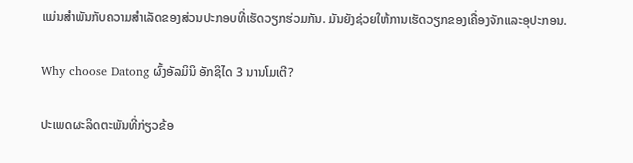ແມ່ນສຳພັນກັບຄວາມສຳເລັດຂອງສ່ວນປະກອບທີ່ເຮັດວຽກຮ່ວມກັນ. ມັນຍັງຊ່ວຍໃຫ້ການເຮັດວຽກຂອງເຄື່ອງຈັກແລະອຸປະກອນ.

Why choose Datong ຜົ້ງອັລມິນິ ອັກຊິໄດ 3 ນານໂມເຕີ?

ປະເພດຜະລິດຕະພັນທີ່ກ່ຽວຂ້ອ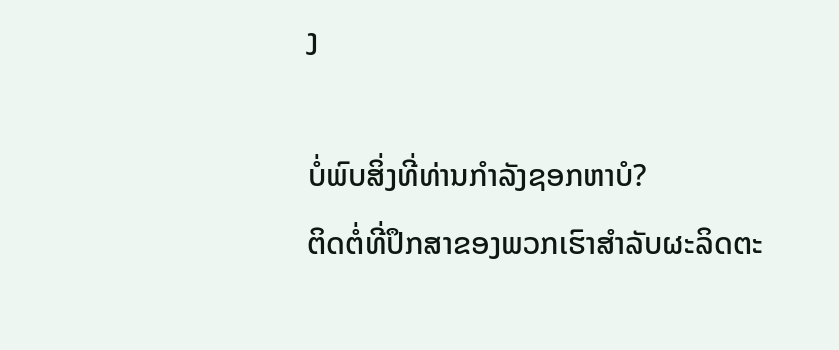ງ

ບໍ່ພົບສິ່ງທີ່ທ່ານກໍາລັງຊອກຫາບໍ?
ຕິດຕໍ່ທີ່ປຶກສາຂອງພວກເຮົາສໍາລັບຜະລິດຕະ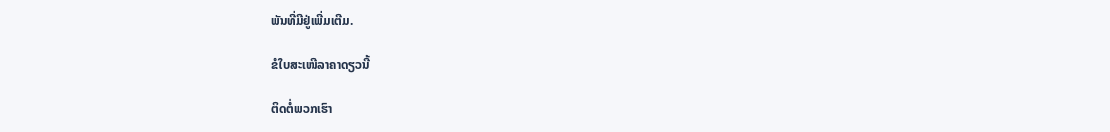ພັນທີ່ມີຢູ່ເພີ່ມເຕີມ.

ຂໍໃບສະເໜີລາຄາດຽວນີ້

ຕິດຕໍ່ພວກເຮົາ